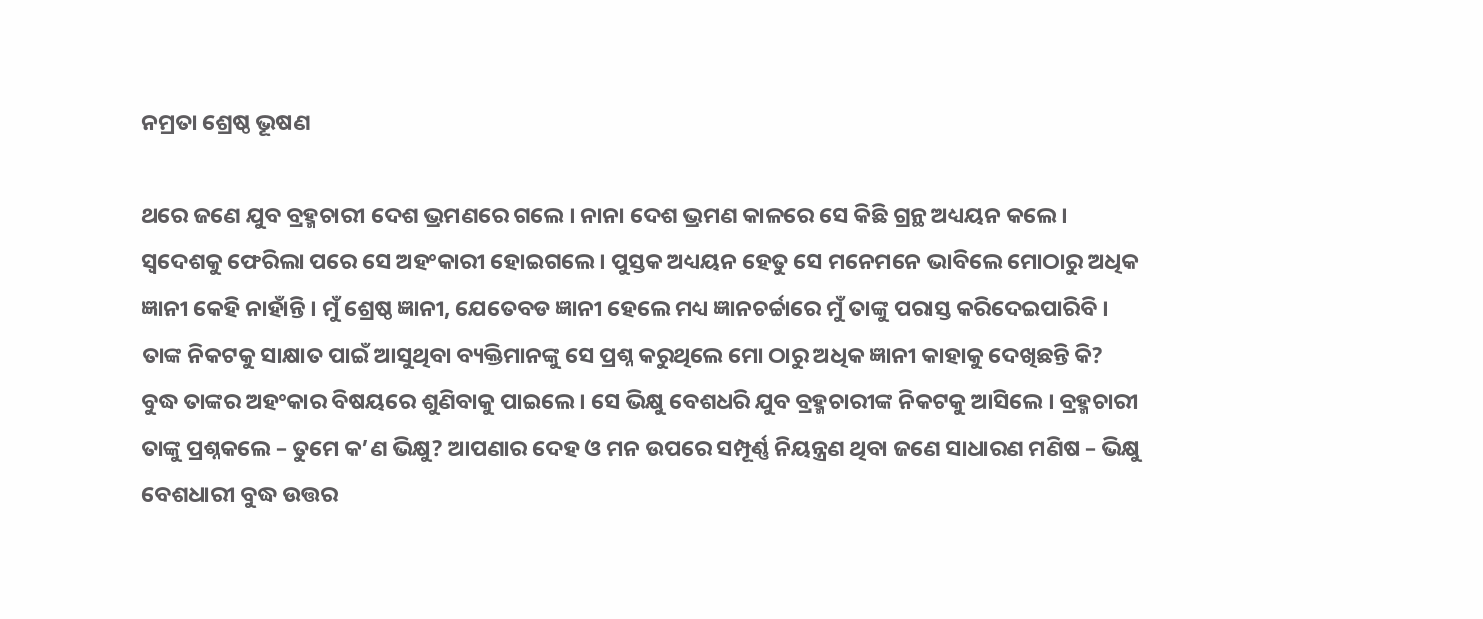ନମ୍ରତା ଶ୍ରେଷ୍ଠ ଭୂଷଣ

ଥରେ ଜଣେ ଯୁବ ବ୍ରହ୍ମଚାରୀ ଦେଶ ଭ୍ରମଣରେ ଗଲେ । ନାନା ଦେଶ ଭ୍ରମଣ କାଳରେ ସେ କିଛି ଗ୍ରନ୍ଥ ଅଧ୍ୟୟନ କଲେ । ସ୍ୱଦେଶକୁ ଫେରିଲା ପରେ ସେ ଅହଂକାରୀ ହୋଇଗଲେ । ପୁସ୍ତକ ଅଧ୍ୟୟନ ହେତୁ ସେ ମନେମନେ ଭାବିଲେ ମୋଠାରୁ ଅଧିକ ଜ୍ଞାନୀ କେହି ନାହାଁନ୍ତି । ମୁଁ ଶ୍ରେଷ୍ଠ ଜ୍ଞାନୀ, ଯେତେବଡ ଜ୍ଞାନୀ ହେଲେ ମଧ୍ୟ ଜ୍ଞାନଚର୍ଚ୍ଚାରେ ମୁଁ ତାଙ୍କୁ ପରାସ୍ତ କରିଦେଇପାରିବି । ତାଙ୍କ ନିକଟକୁ ସାକ୍ଷାତ ପାଇଁ ଆସୁଥିବା ବ୍ୟକ୍ତିମାନଙ୍କୁ ସେ ପ୍ରଶ୍ନ କରୁଥିଲେ ମୋ ଠାରୁ ଅଧିକ ଜ୍ଞାନୀ କାହାକୁ ଦେଖିଛନ୍ତି କି? ବୁଦ୍ଧ ତାଙ୍କର ଅହଂକାର ବିଷୟରେ ଶୁଣିବାକୁ ପାଇଲେ । ସେ ଭିକ୍ଷୁ ବେଶଧରି ଯୁବ ବ୍ରହ୍ମଚାରୀଙ୍କ ନିକଟକୁ ଆସିଲେ । ବ୍ରହ୍ମଚାରୀ ତାଙ୍କୁ ପ୍ରଶ୍ନକଲେ – ତୁମେ କ’ଣ ଭିକ୍ଷୁ? ଆପଣାର ଦେହ ଓ ମନ ଉପରେ ସମ୍ପୂର୍ଣ୍ଣ ନିୟନ୍ତ୍ରଣ ଥିବା ଜଣେ ସାଧାରଣ ମଣିଷ – ଭିକ୍ଷୁ ବେଶଧାରୀ ବୁଦ୍ଧ ଉତ୍ତର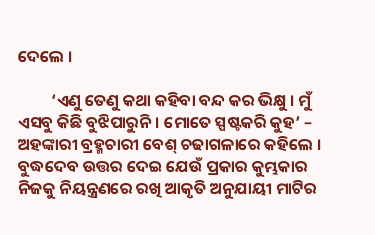ଦେଲେ ।

         ‘ଏଣୁ ତେଣୁ କଥା କହିବା ବନ୍ଦ କର ଭିକ୍ଷୁ । ମୁଁ ଏସବୁ କିଛି ବୁଝିପାରୁନି । ମୋତେ ସ୍ପଷ୍ଟକରି କୁହ’ – ଅହଙ୍କାରୀ ବ୍ରହ୍ମଚାରୀ ବେଶ୍ ଚଢାଗଳାରେ କହିଲେ । ବୁଦ୍ଧଦେବ ଉତ୍ତର ଦେଇ ଯେଉଁ ପ୍ରକାର କୁମ୍ଭକାର ନିଜକୁ ନିୟନ୍ତ୍ରଣରେ ରଖି ଆକୃତି ଅନୁଯାୟୀ ମାଟିର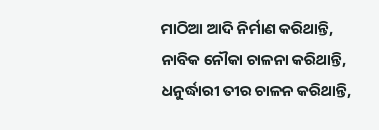ମାଠିଆ ଆଦି ନିର୍ମାଣ କରିଥାନ୍ତି, ନାବିକ ନୌକା ଚାଳନା କରିଥାନ୍ତି, ଧନୁର୍ଦ୍ଧାରୀ ତୀର ଚାଳନ କରିଥାନ୍ତି,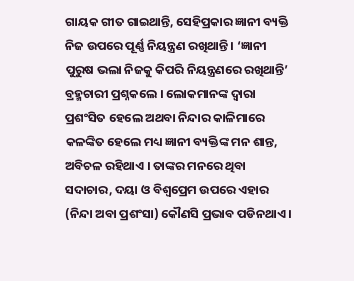ଗାୟକ ଗୀତ ଗାଇଥାନ୍ତି, ସେହିପ୍ରକାର ଜ୍ଞାନୀ ବ୍ୟକ୍ତି ନିଜ ଉପରେ ପୂର୍ଣ୍ଣ ନିୟନ୍ତ୍ରଣ ରଖିଥାନ୍ତି । ‘ଜ୍ଞାନୀ ପୁରୁଷ ଭଲା ନିଜକୁ କିପରି ନିୟନ୍ତ୍ରଣରେ ରଖିଥାନ୍ତି’ ବ୍ରହ୍ମଚାରୀ ପ୍ରଶ୍ନକଲେ । ଲୋକମାନଙ୍କ ଦ୍ୱାରା ପ୍ରଶଂସିତ ହେଲେ ଅଥବା ନିନ୍ଦାର କାଳିମାରେ କଳଙ୍କିତ ହେଲେ ମଧ୍ୟ ଜ୍ଞାନୀ ବ୍ୟକ୍ତିଙ୍କ ମନ ଶାନ୍ତ, ଅବିଚଳ ରହିଥାଏ । ତାଙ୍କର ମନରେ ଥିବା ସଦାଚାର, ଦୟା ଓ ବିଶ୍ୱପ୍ରେମ ଉପରେ ଏହାର (ନିନ୍ଦା ଅବା ପ୍ରଶଂସା) କୌଣସି ପ୍ରଭାବ ପଡିନଥାଏ ।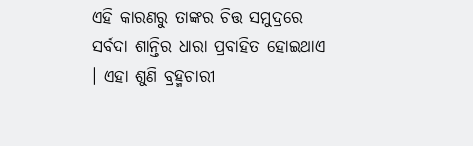ଏହି କାରଣରୁ ତାଙ୍କର ଚିତ୍ତ ସମୁଦ୍ରରେ ସର୍ବଦା ଶାନ୍ତିର ଧାରା ପ୍ରବାହିତ ହୋଇଥାଏ । ଏହା ଶୁଣି ବ୍ରହ୍ମଚାରୀ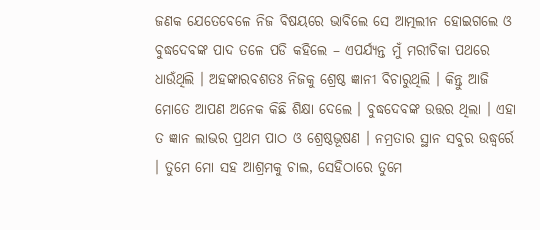ଜଣକ ଯେତେବେଳେ ନିଜ ବିଷୟରେ ଭାବିଲେ ସେ ଆତ୍ମଲୀନ ହୋଇଗଲେ ଓ ବୁଦ୍ଧଦେବଙ୍କ ପାଦ ତଳେ ପଡି କହିଲେ – ଏପର୍ଯ୍ୟନ୍ତ ମୁଁ ମରୀଚିକା ପଥରେ ଧାଉଁଥିଲି । ଅହଙ୍କାରବଶତଃ ନିଜକୁ ଶ୍ରେଷ୍ଠ ଜ୍ଞାନୀ ବିଚାରୁଥିଲି । କିନ୍ତୁ ଆଜି ମୋତେ ଆପଣ ଅନେକ କିଛି ଶିକ୍ଷା ଦେଲେ । ବୁଦ୍ଧଦେବଙ୍କ ଉତ୍ତର ଥିଲା । ଏହା ତ ଜ୍ଞାନ ଲାଭର ପ୍ରଥମ ପାଠ ଓ ଶ୍ରେଷ୍ଠଭୂଷଣ । ନମ୍ରତାର ସ୍ଥାନ ସବୁର ଉଦ୍ଧ୍ୱର୍ରେ । ତୁମେ ମୋ ସହ ଆଶ୍ରମକୁ ଚାଲ, ସେହିଠାରେ ତୁମେ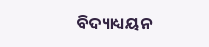ବିଦ୍ୟାଧ୍ୟୟନ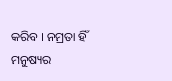କରିବ । ନମ୍ରତା ହିଁ ମନୁଷ୍ୟର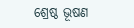ଶ୍ରେଷ୍ଠ ଭୂଷଣ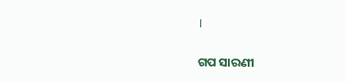।


ଗପ ସାରଣୀ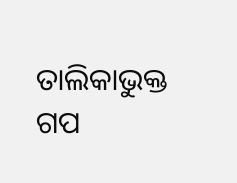ତାଲିକାଭୁକ୍ତ ଗପ